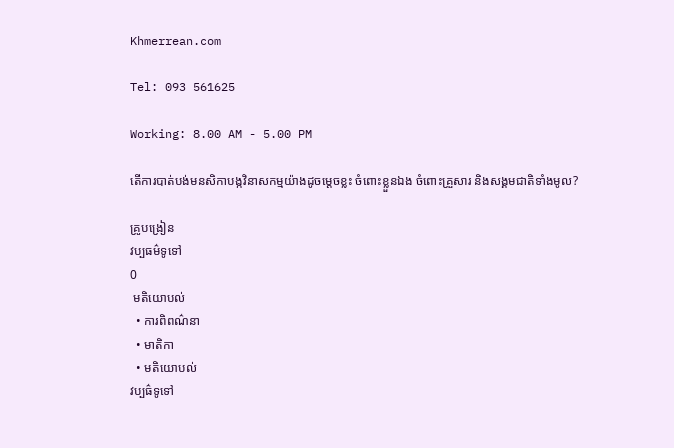Khmerrean.com

Tel: 093 561625

Working: 8.00 AM - 5.00 PM

តើការបាត់បង់មនសិកាបង្កវិនាសកម្មយ៉ាងដូចម្តេចខ្លះ ចំពោះខ្លួនឯង ចំពោះគ្រួសារ និងសង្គមជាតិទាំងមូល?

គ្រូបង្រៀន
វប្បធម៌ទូទៅ
0
 មតិយោបល់
  • ការពិពណ៌នា
  • មាតិកា
  • មតិយោបល់
វប្បធ៌ទូទៅ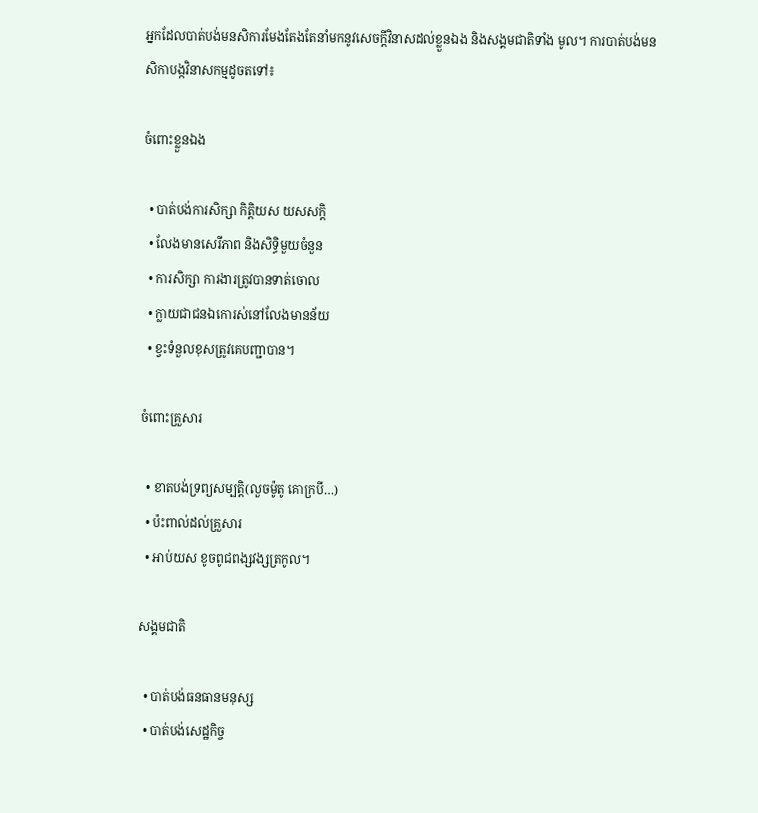អ្នកដែលបាត់បង់មនសិការមែងតែងតែនាំមកនូវសេចក្តីវិនាសដល់ខ្លួនឯង និងសង្គមជាតិទាំង មូល។ ការបាត់បង់មនសិកាបង្កវិនាសកម្មដូចតទៅ៖

ចំពោះខ្លួនឯង

  • បាត់បង់ការសិក្សា កិត្តិយស យសសក្តិ
  • លែងមានសេរីភាព និងសិទ្ធិមួយចំនួន
  • ការសិក្សា ការងារត្រូវបានទាត់ចោល
  • ក្លាយជាជនឯកោរស់នៅលែងមានន័យ
  • ខ្វះទំនួលខុសត្រូវគេបញ្ជាបាន។

ចំពោះគ្រួសារ

  • ខាតបង់ទ្រព្យសម្បត្តិ(លួចម៉ូតូ គោក្របី…)
  • ប៉ះពាល់ដល់គ្រួសារ
  • អាប់យស ខូចពូជពង្សវង្សត្រកូល។

សង្គមជាតិ

  • បាត់បង់ធនធានមនុស្ស
  • បាត់បង់សេដ្ឋកិច្ច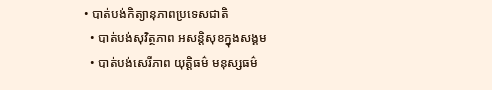• បាត់បង់កិត្យានុភាពប្រទេសជាតិ
  • បាត់បង់សុវិត្ថភាព អសន្តិសុខក្នុងសង្គម
  • បាត់បង់សេរីភាព យុត្តិធម៌ មនុស្សធម៌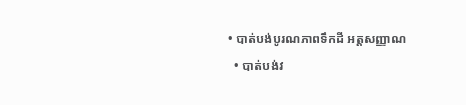• បាត់បង់បូរណភាពទឹកដី អត្តសញ្ញាណ
  • បាត់បង់វ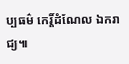ប្បធម៌ កេរ្ដិ៍ដំណែល ឯករាជ្យ៕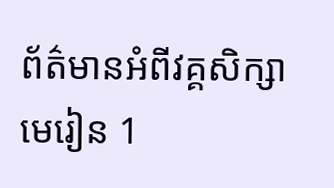ព័ត៌មានអំពីវគ្គសិក្សា
មេរៀន 1